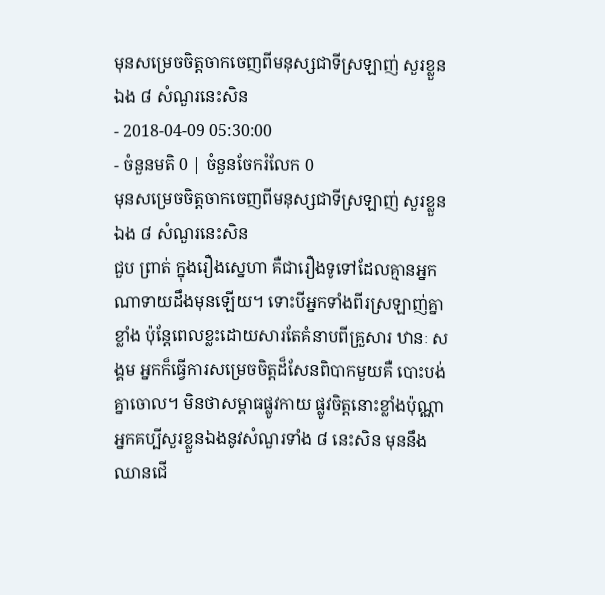មុនសម្រេចចិត្តចាកចេញពីមនុស្សជាទីស្រឡាញ់ សួរខ្លួនឯង ៨ សំណួរនេះសិន
- 2018-04-09 05:30:00
- ចំនួនមតិ 0 | ចំនួនចែករំលែក 0
មុនសម្រេចចិត្តចាកចេញពីមនុស្សជាទីស្រឡាញ់ សួរខ្លួនឯង ៨ សំណួរនេះសិន
ជួប ព្រាត់ ក្នុងរឿងស្នេហា គឺជារឿងទូទៅដែលគ្មានអ្នកណាទាយដឹងមុនឡើយ។ ទោះបីអ្នកទាំងពីរស្រឡាញ់គ្នាខ្លាំង ប៉ុន្តែពេលខ្លះដោយសារតែគំនាបពីគ្រួសារ ឋានៈ សង្គម អ្នកក៏ធ្វើការសម្រេចចិត្តដ៏សែនពិបាកមួយគឺ បោះបង់គ្នាចោល។ មិនថាសម្ពាធផ្លូវកាយ ផ្លូវចិត្តនោះខ្លាំងប៉ុណ្ណា អ្នកគប្បីសួរខ្លួនឯងនូវសំណួរទាំង ៨ នេះសិន មុននឹងឈានជើ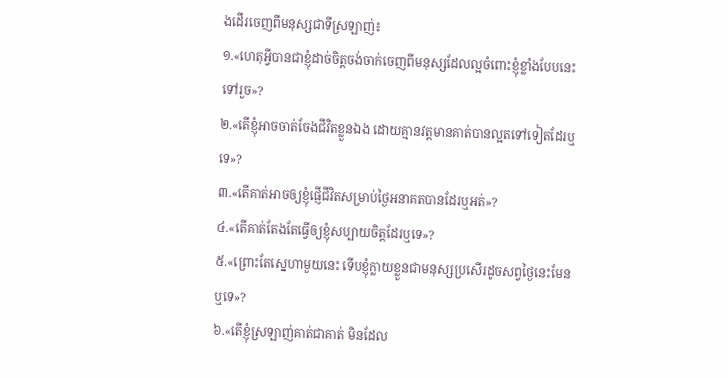ងដើរចេញពីមនុស្សជាទីស្រឡាញ់៖
១.«ហេតុអ្វីបានជាខ្ញុំដាច់ចិត្តចង់ចាក់ចេញពីមនុស្សដែលល្អចំពោះខ្ញុំខ្លាំងបែបនេះទៅរួច»?
២.«តើខ្ញុំអាចចាត់ចែងជីវិតខ្លួនឯង ដោយគ្មានវត្តមានគាត់បានល្អតទៅទៀតដែរឬទេ»?
៣.«តើគាត់អាចឲ្យខ្ញុំផ្ញើជីវិតសម្រាប់ថ្ងៃអនាគតបានដែរឬអត់»?
៤.«តើគាត់តែងតែធ្វើឲ្យខ្ញុំសប្បាយចិត្តដែរឬទេ»?
៥.«ព្រោះតែស្នេហាមួយនេះ ទើបខ្ញុំក្លាយខ្លួនជាមនុស្សប្រសើរដូចសព្វថ្ងៃនេះមែនឬទេ»?
៦.«តើខ្ញុំស្រឡាញ់គាត់ជាគាត់ មិនដែល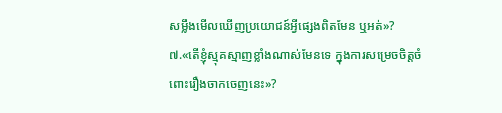សម្លឹងមើលឃើញប្រយោជន៍អ្វីផ្សេងពិតមែន ឬអត់»?
៧.«តើខ្ញុំស្មុគស្មាញខ្លាំងណាស់មែនទេ ក្នុងការសម្រេចចិត្តចំពោះរឿងចាកចេញនេះ»?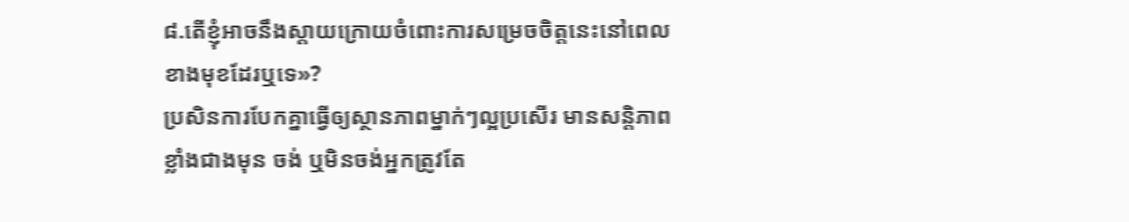៨.តើខ្ញុំអាចនឹងស្ដាយក្រោយចំពោះការសម្រេចចិត្តនេះនៅពេលខាងមុខដែរឬទេ»?
ប្រសិនការបែកគ្នាធ្វើឲ្យស្ថានភាពម្នាក់ៗល្អប្រសើរ មានសន្តិភាពខ្លាំងជាងមុន ចង់ ឬមិនចង់អ្នកត្រូវតែ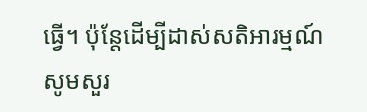ធ្វើ។ ប៉ុន្តែដើម្បីដាស់សតិអារម្មណ៍ សូមសួរ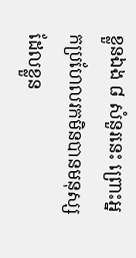ខ្លួនឯង ៨ សំនួរនេះ ព្រោះអ្នកប្រហែលរកមិនបានមនុស្សដែលខ្លួន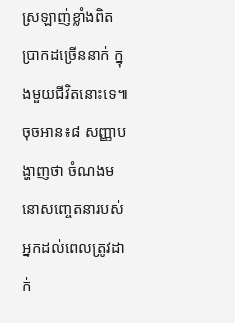ស្រឡាញ់ខ្លាំងពិតប្រាកដច្រើននាក់ ក្នុងមួយជីវិតនោះទេ៕
ចុចអាន៖៨ សញ្ញាបង្ហាញថា ចំណងមនោសញ្ចេតនារបស់អ្នកដល់ពេលត្រូវដាក់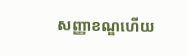សញ្ញាខណ្ឌហើយ